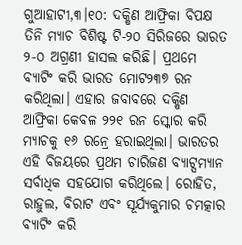ଗୁଆହାଟୀ,୩।୧୦: ଦକ୍ଷିଣ ଆଫ୍ରିକା ବିପକ୍ଷ ତିନି ମ୍ୟାଚ ବିଶିଷ୍ଟ ଟି-୨୦ ସିରିଜରେ ଭାରତ ୨-୦ ଅଗ୍ରଣୀ ହାସଲ କରିଛି। ପ୍ରଥମେ ବ୍ୟାଟିଂ କରି ଭାରତ ମୋଟ୨୩୭ ରନ କରିଥିଲା। ଏହାର ଜବାବରେ ଦକ୍ଷିଣ ଆଫ୍ରିକା କେବଳ ୨୨୧ ରନ ସ୍କୋର କରି ମ୍ୟାଚକୁ ୧୬ ରନ୍ରେ ହରାଇଥିଲା। ଭାରତର ଏହି ବିଜୟରେ ପ୍ରଥମ ଚାରିଜଣ ବ୍ୟାଟ୍ସମ୍ୟାନ ସର୍ବାଧିକ ସହଯୋଗ କରିଥିଲେ। ରୋହିତ, ରାହୁଲ, ବିରାଟ ଏବଂ ସୂର୍ଯ୍ୟକୁମାର ଚମତ୍କାର ବ୍ୟାଟିଂ କରି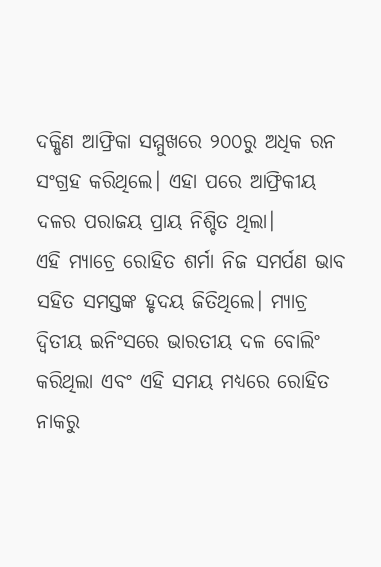ଦକ୍ଷିଣ ଆଫ୍ରିକା ସମ୍ମୁଖରେ ୨୦୦ରୁ ଅଧିକ ରନ ସଂଗ୍ରହ କରିଥିଲେ। ଏହା ପରେ ଆଫ୍ରିକୀୟ ଦଳର ପରାଜୟ ପ୍ରାୟ ନିଶ୍ଚିତ ଥିଲା।
ଏହି ମ୍ୟାଚ୍ରେ ରୋହିତ ଶର୍ମା ନିଜ ସମର୍ପଣ ଭାବ ସହିତ ସମସ୍ତଙ୍କ ହୃଦୟ ଜିତିଥିଲେ। ମ୍ୟାଚ୍ର ଦ୍ୱିତୀୟ ଇନିଂସରେ ଭାରତୀୟ ଦଳ ବୋଲିଂ କରିଥିଲା ଏବଂ ଏହି ସମୟ ମଧ୍ୟରେ ରୋହିତ ନାକରୁ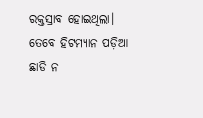ରକ୍ତସ୍ରାବ ହୋଇଥିଲା। ତେବେ ହିଟମ୍ୟାନ ପଡ଼ିଆ ଛାଡି ନ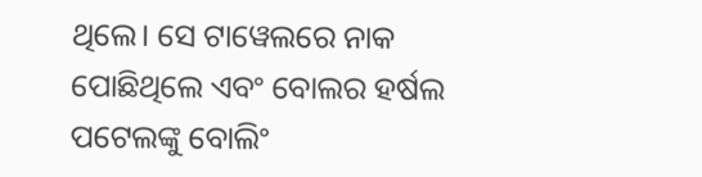ଥିଲେ। ସେ ଟାୱେଲରେ ନାକ ପୋଛିଥିଲେ ଏବଂ ବୋଲର ହର୍ଷଲ ପଟେଲଙ୍କୁ ବୋଲିଂ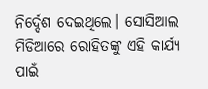ନିର୍ଦ୍ଦେଶ ଦେଇଥିଲେ। ସୋସିଆଲ ମିଡିଆରେ ରୋହିତଙ୍କୁ ଏହି କାର୍ଯ୍ୟ ପାଇଁ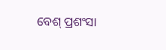ବେଶ୍ ପ୍ରଶଂସା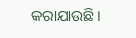କରାଯାଉଛି।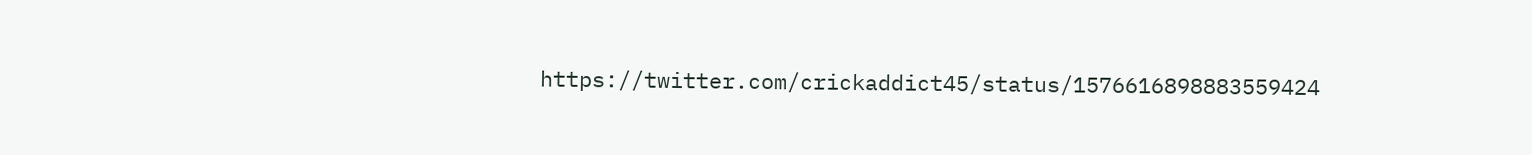https://twitter.com/crickaddict45/status/1576616898883559424